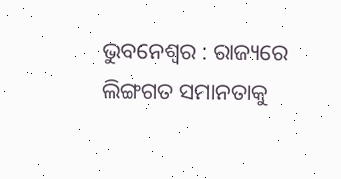ଭୁବନେଶ୍ୱର : ରାଜ୍ୟରେ ଲିଙ୍ଗଗତ ସମାନତାକୁ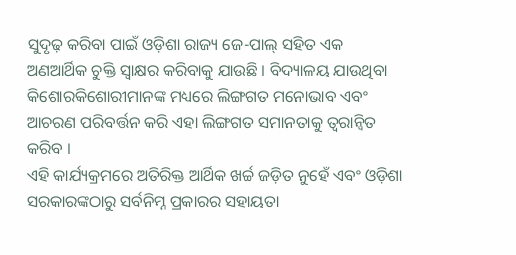ସୁଦୃଢ଼ କରିବା ପାଇଁ ଓଡ଼ିଶା ରାଜ୍ୟ ଜେ-ପାଲ୍ ସହିତ ଏକ ଅଣଆର୍ଥିକ ଚୁକ୍ତି ସ୍ୱାକ୍ଷର କରିବାକୁ ଯାଉଛି । ବିଦ୍ୟାଳୟ ଯାଉଥିବା କିଶୋରକିଶୋରୀମାନଙ୍କ ମଧ୍ୟରେ ଲିଙ୍ଗଗତ ମନୋଭାବ ଏବଂ ଆଚରଣ ପରିବର୍ତ୍ତନ କରି ଏହା ଲିଙ୍ଗଗତ ସମାନତାକୁ ତ୍ୱରାନ୍ୱିତ କରିବ ।
ଏହି କାର୍ଯ୍ୟକ୍ରମରେ ଅତିରିକ୍ତ ଆର୍ଥିକ ଖର୍ଚ୍ଚ ଜଡ଼ିତ ନୁହେଁ ଏବଂ ଓଡ଼ିଶା ସରକାରଙ୍କଠାରୁ ସର୍ବନିମ୍ନ ପ୍ରକାରର ସହାୟତା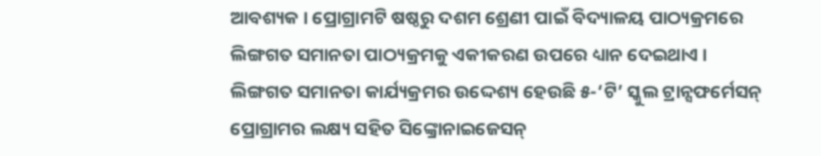ଆବଶ୍ୟକ । ପ୍ରୋଗ୍ରାମଟି ଷଷ୍ଠରୁ ଦଶମ ଶ୍ରେଣୀ ପାଇଁ ବିଦ୍ୟାଳୟ ପାଠ୍ୟକ୍ରମରେ ଲିଙ୍ଗଗତ ସମାନତା ପାଠ୍ୟକ୍ରମକୁ ଏକୀକରଣ ଉପରେ ଧ୍ୟାନ ଦେଇଥାଏ । ଲିଙ୍ଗଗତ ସମାନତା କାର୍ଯ୍ୟକ୍ରମର ଉଦ୍ଦେଶ୍ୟ ହେଉଛି ୫-‘ଟି’ ସ୍କୁଲ ଟ୍ରାନ୍ସଫର୍ମେସନ୍ ପ୍ରୋଗ୍ରାମର ଲକ୍ଷ୍ୟ ସହିତ ସିଙ୍କ୍ରୋନାଇଜେସନ୍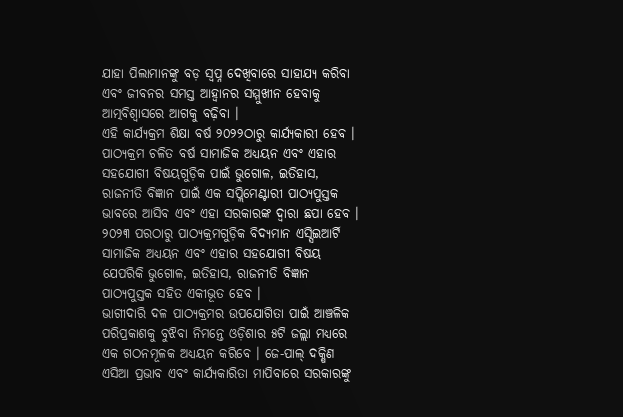ଯାହା ପିଲାମାନଙ୍କୁ ବଡ଼ ସ୍ୱପ୍ନ ଦେଖିବାରେ ସାହାଯ୍ୟ କରିବା ଏବଂ ଜୀବନର ସମସ୍ତ ଆହ୍ୱାନର ସମ୍ମୁଖୀନ ହେବାକୁ ଆତ୍ମବିଶ୍ୱାସରେ ଆଗକୁ ବଢ଼ିବା ।
ଏହି କାର୍ଯ୍ୟକ୍ରମ ଶିକ୍ଷା ବର୍ଷ ୨୦୨୨ଠାରୁ କାର୍ଯ୍ୟକାରୀ ହେବ । ପାଠ୍ୟକ୍ରମ ଚଳିତ ବର୍ଷ ସାମାଜିକ ଅଧ୍ୟୟନ ଏବଂ ଏହାର ସହଯୋଗୀ ବିଷୟଗୁଡ଼ିକ ପାଇଁ ଭୁଗୋଳ, ଇତିହାସ, ରାଜନୀତି ବିଜ୍ଞାନ ପାଇଁ ଏକ ସପ୍ଲିମେଣ୍ଟାରୀ ପାଠ୍ୟପୁସ୍ତକ ଭାବରେ ଆସିବ ଏବଂ ଏହା ସରକାରଙ୍କ ଦ୍ୱାରା ଛପା ହେବ । ୨୦୨୩ ପରଠାରୁ ପାଠ୍ୟକ୍ରମଗୁଡ଼ିକ ବିଦ୍ୟମାନ ଏସ୍ସିଇଆର୍ଟି ସାମାଜିକ ଅଧ୍ୟୟନ ଏବଂ ଏହାର ସହଯୋଗୀ ବିଷୟ ଯେପରିକି ଭୁଗୋଳ, ଇତିହାସ, ରାଜନୀତି ବିଜ୍ଞାନ ପାଠ୍ୟପୁସ୍ତକ ସହିତ ଏକୀଭୂତ ହେବ ।
ଭାଗୀଦାରି ଦଳ ପାଠ୍ୟକ୍ରମର ଉପଯୋଗିତା ପାଇଁ ଆଞ୍ଚଳିକ ପରିପ୍ରକାଶକୁ ବୁଝିବା ନିମନ୍ତେ ଓଡ଼ିଶାର ୫ଟି ଜଲ୍ଲା ମଧ୍ୟରେ ଏକ ଗଠନମୂଳକ ଅଧ୍ୟୟନ କରିବେ । ଜେ-ପାଲ୍ ଦକ୍ଷିଣ ଏସିଆ ପ୍ରଭାବ ଏବଂ କାର୍ଯ୍ୟକାରିତା ମାପିବାରେ ସରକାରଙ୍କୁ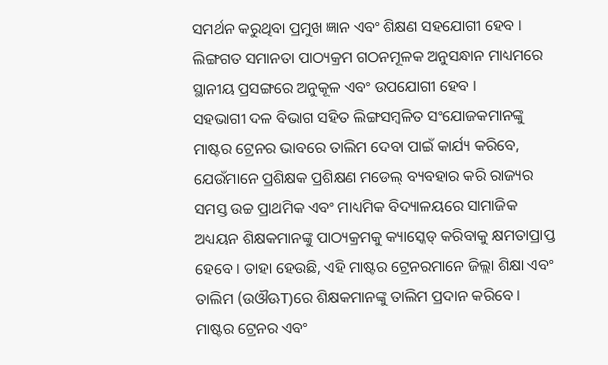ସମର୍ଥନ କରୁଥିବା ପ୍ରମୁଖ ଜ୍ଞାନ ଏବଂ ଶିକ୍ଷଣ ସହଯୋଗୀ ହେବ । ଲିଙ୍ଗଗତ ସମାନତା ପାଠ୍ୟକ୍ରମ ଗଠନମୂଳକ ଅନୁସନ୍ଧାନ ମାଧ୍ୟମରେ ସ୍ଥାନୀୟ ପ୍ରସଙ୍ଗରେ ଅନୁକୂଳ ଏବଂ ଉପଯୋଗୀ ହେବ ।
ସହଭାଗୀ ଦଳ ବିଭାଗ ସହିତ ଲିଙ୍ଗସମ୍ବଳିତ ସଂଯୋଜକମାନଙ୍କୁ ମାଷ୍ଟର ଟ୍ରେନର ଭାବରେ ତାଲିମ ଦେବା ପାଇଁ କାର୍ଯ୍ୟ କରିବେ, ଯେଉଁମାନେ ପ୍ରଶିକ୍ଷକ ପ୍ରଶିକ୍ଷଣ ମଡେଲ୍ ବ୍ୟବହାର କରି ରାଜ୍ୟର ସମସ୍ତ ଉଚ୍ଚ ପ୍ରାଥମିକ ଏବଂ ମାଧ୍ୟମିକ ବିଦ୍ୟାଳୟରେ ସାମାଜିକ ଅଧ୍ୟୟନ ଶିକ୍ଷକମାନଙ୍କୁ ପାଠ୍ୟକ୍ରମକୁ କ୍ୟାସ୍କେଡ୍ କରିବାକୁ କ୍ଷମତାପ୍ରାପ୍ତ ହେବେ । ତାହା ହେଉଛି, ଏହି ମାଷ୍ଟର ଟ୍ରେନରମାନେ ଜିଲ୍ଲା ଶିକ୍ଷା ଏବଂ ତାଲିମ (ଉଔଊT)ରେ ଶିକ୍ଷକମାନଙ୍କୁ ତାଲିମ ପ୍ରଦାନ କରିବେ ।
ମାଷ୍ଟର ଟ୍ରେନର ଏବଂ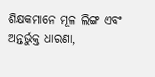ଶିକ୍ଷକମାନେ ମୂଳ ଲିଙ୍ଗ ଏବଂ ଅନ୍ତର୍ଭୁକ୍ତ ଧାରଣା,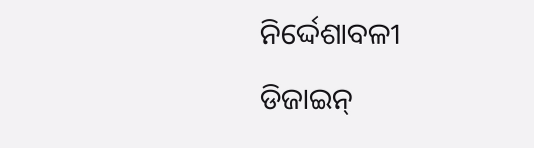ନିର୍ଦ୍ଦେଶାବଳୀ ଡିଜାଇନ୍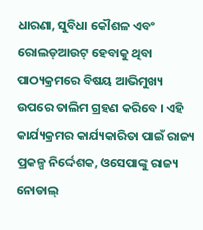ଧାରଣା, ସୁବିଧା କୌଶଳ ଏବଂ ରୋଲଡ୍ଆଉଟ୍ ହେବାକୁ ଥିବା ପାଠ୍ୟକ୍ରମରେ ବିଷୟ ଆଭିମୁଖ୍ୟ ଉପରେ ତାଲିମ ଗ୍ରହଣ କରିବେ । ଏହି କାର୍ଯ୍ୟକ୍ରମର କାର୍ଯ୍ୟକାରିତା ପାଇଁ ରାଜ୍ୟ ପ୍ରକଳ୍ପ ନିର୍ଦ୍ଦେଶକ, ଓସେପାଙ୍କୁ ରାଜ୍ୟ ନୋଡାଲ୍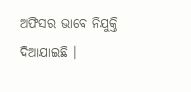ଅଫିସର ଭାବେ ନିଯୁକ୍ତି ଦିଆଯାଇଛି ।